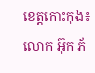ខេត្តកោះកុង៖ លោក អ៊ុក ភ័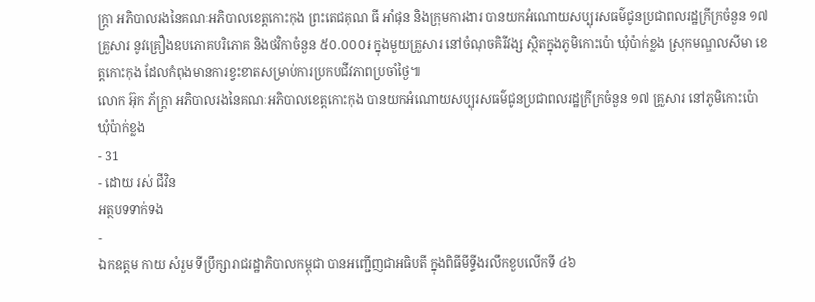ក្ត្រា អភិបាលរងនៃគណៈអភិបាលខេត្តកោះកុង ព្រះតេជគុណ ធី អាំផុន និងក្រុមការងារ បានយកអំណោយសប្បុរសធម៌ជូនប្រជាពលរដ្ឋក្រីក្រចំនួន ១៧ គ្រួសារ នូវគ្រឿងឧបភោគបរិភោគ និងថវិកាចំនួន ៥០.០០០៛ ក្នុងមួយគ្រួសារ នៅចំណុចគិរីវង្ស ស្ថិតក្នុងភូមិកោះប៉ោ ឃុំប៉ាក់ខ្លង ស្រុកមណ្ឌលសីមា ខេត្តកោះកុង ដែលកំពុងមានការខ្វះខាតសម្រាប់ការប្រកបជីវភាពប្រចាំថ្ងៃ៕
លោក អ៊ុក ភ័ក្ត្រា អភិបាលរងនៃគណៈអភិបាលខេត្តកោះកុង បានយកអំណោយសប្បុរសធម៌ជូនប្រជាពលរដ្ឋក្រីក្រចំនួន ១៧ គ្រួសារ នៅភូមិកោះប៉ោ ឃុំប៉ាក់ខ្លង
- 31
- ដោយ រស់ ជីវិន
អត្ថបទទាក់ទង
-
ឯកឧត្តម កាយ សំរួម ទីប្រឹក្សារាជរដ្ឋាភិបាលកម្ពុជា បានអញ្ជើញជាអធិបតី ក្នុងពិធីមីទ្ទីងរលឹកខួបលើកទី ៤៦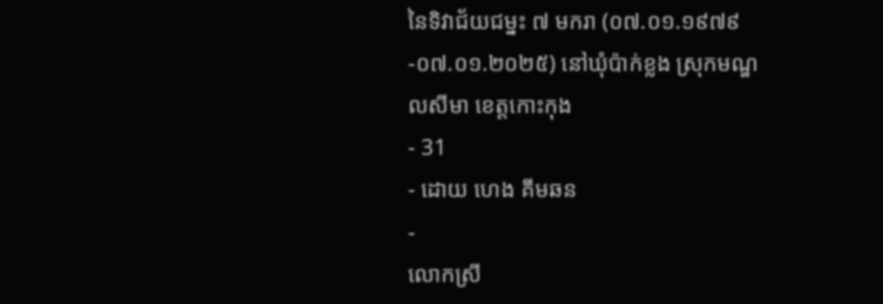នៃទិវាជ័យជម្នះ ៧ មករា (០៧.០១.១៩៧៩-០៧.០១.២០២៥) នៅឃុំប៉ាក់ខ្លង ស្រុកមណ្ឌលសីមា ខេត្តកោះកុង
- 31
- ដោយ ហេង គីមឆន
-
លោកស្រី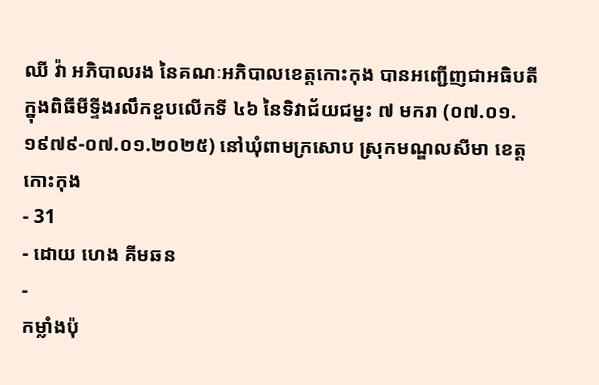ឈី វ៉ា អភិបាលរង នៃគណៈអភិបាលខេត្តកោះកុង បានអញ្ជើញជាអធិបតី ក្នុងពិធីមីទ្ទីងរលឹកខួបលើកទី ៤៦ នៃទិវាជ័យជម្នះ ៧ មករា (០៧.០១.១៩៧៩-០៧.០១.២០២៥) នៅឃុំពាមក្រសោប ស្រុកមណ្ឌលសីមា ខេត្តកោះកុង
- 31
- ដោយ ហេង គីមឆន
-
កម្លាំងប៉ុ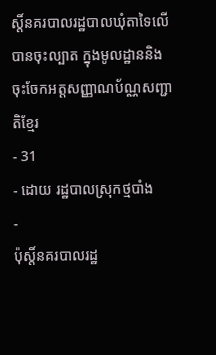ស្តិ៍នគរបាលរដ្ឋបាលឃុំតាទៃលើ បានចុះល្បាត ក្នុងមូលដ្ឋាននិងចុះចែកអត្តសញ្ញាណប័ណ្ណសញ្ជាតិខ្មែរ
- 31
- ដោយ រដ្ឋបាលស្រុកថ្មបាំង
-
ប៉ុស្តិ៍នគរបាលរដ្ឋ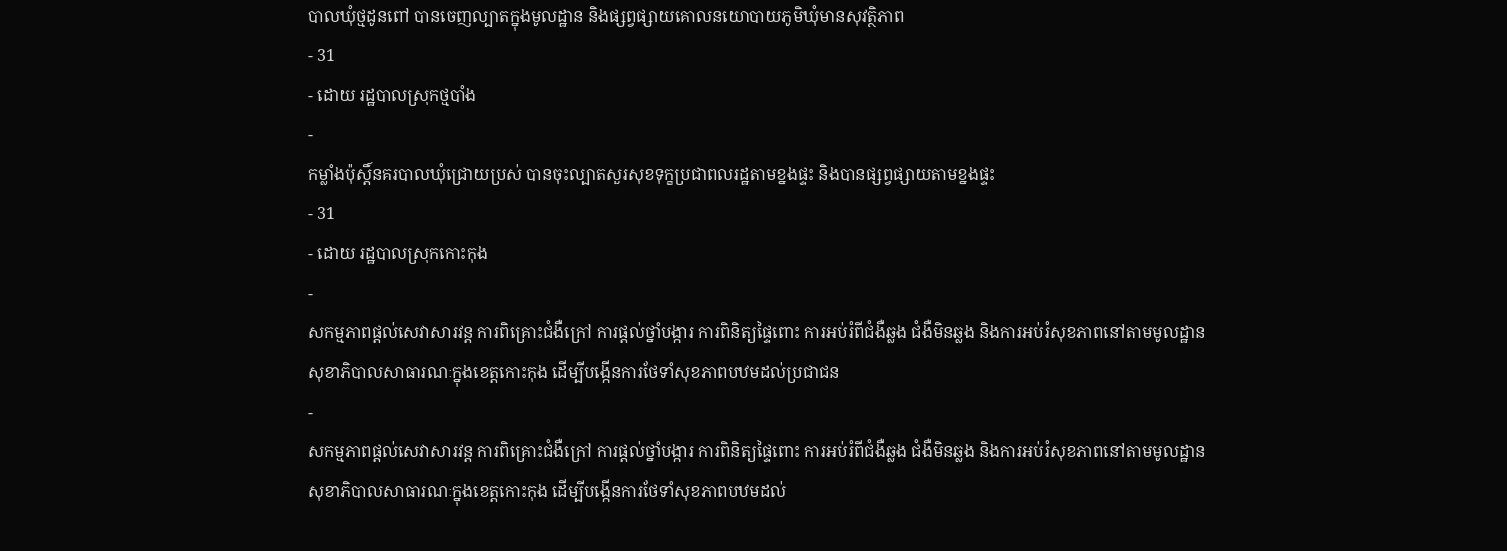បាលឃុំថ្មដូនពៅ បានចេញល្បាតក្នុងមូលដ្ឋាន និងផ្សព្វផ្សាយគោលនយោបាយភូមិឃុំមានសុវត្ថិភាព
- 31
- ដោយ រដ្ឋបាលស្រុកថ្មបាំង
-
កម្លាំងប៉ុស្តិ៍នគរបាលឃុំជ្រោយប្រស់ បានចុះល្បាតសួរសុខទុក្ខប្រជាពលរដ្ឋតាមខ្នងផ្ទះ និងបានផ្សព្វផ្សាយតាមខ្នងផ្ទះ
- 31
- ដោយ រដ្ឋបាលស្រុកកោះកុង
-
សកម្មភាពផ្ដល់សេវាសារវន្ត ការពិគ្រោះជំងឺក្រៅ ការផ្ដល់ថ្នាំបង្ការ ការពិនិត្យផ្ទៃពោះ ការអប់រំពីជំងឺឆ្លង ជំងឺមិនឆ្លង និងការអប់រំសុខភាពនៅតាមមូលដ្ឋានសុខាភិបាលសាធារណៈក្នុងខេត្តកោះកុង ដើម្បីបង្កើនការថែទាំសុខភាពបឋមដល់ប្រជាជន
-
សកម្មភាពផ្ដល់សេវាសារវន្ត ការពិគ្រោះជំងឺក្រៅ ការផ្ដល់ថ្នាំបង្ការ ការពិនិត្យផ្ទៃពោះ ការអប់រំពីជំងឺឆ្លង ជំងឺមិនឆ្លង និងការអប់រំសុខភាពនៅតាមមូលដ្ឋានសុខាភិបាលសាធារណៈក្នុងខេត្តកោះកុង ដើម្បីបង្កើនការថែទាំសុខភាពបឋមដល់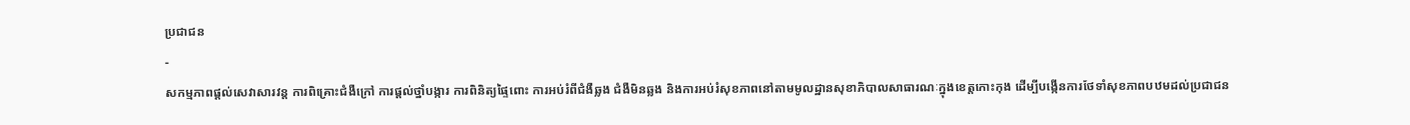ប្រជាជន
-
សកម្មភាពផ្ដល់សេវាសារវន្ត ការពិគ្រោះជំងឺក្រៅ ការផ្ដល់ថ្នាំបង្ការ ការពិនិត្យផ្ទៃពោះ ការអប់រំពីជំងឺឆ្លង ជំងឺមិនឆ្លង និងការអប់រំសុខភាពនៅតាមមូលដ្ឋានសុខាភិបាលសាធារណៈក្នុងខេត្តកោះកុង ដើម្បីបង្កើនការថែទាំសុខភាពបឋមដល់ប្រជាជន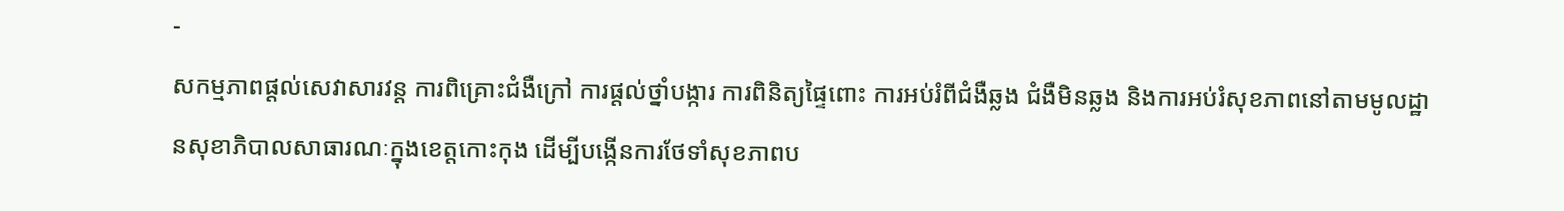-
សកម្មភាពផ្ដល់សេវាសារវន្ត ការពិគ្រោះជំងឺក្រៅ ការផ្ដល់ថ្នាំបង្ការ ការពិនិត្យផ្ទៃពោះ ការអប់រំពីជំងឺឆ្លង ជំងឺមិនឆ្លង និងការអប់រំសុខភាពនៅតាមមូលដ្ឋានសុខាភិបាលសាធារណៈក្នុងខេត្តកោះកុង ដើម្បីបង្កើនការថែទាំសុខភាពប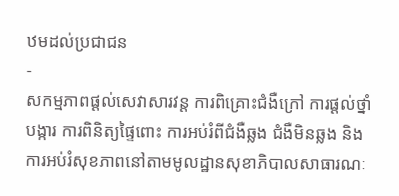ឋមដល់ប្រជាជន
-
សកម្មភាពផ្ដល់សេវាសារវន្ត ការពិគ្រោះជំងឺក្រៅ ការផ្ដល់ថ្នាំបង្ការ ការពិនិត្យផ្ទៃពោះ ការអប់រំពីជំងឺឆ្លង ជំងឺមិនឆ្លង និងការអប់រំសុខភាពនៅតាមមូលដ្ឋានសុខាភិបាលសាធារណៈ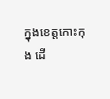ក្នុងខេត្តកោះកុង ដើ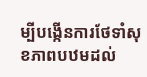ម្បីបង្កើនការថែទាំសុខភាពបឋមដល់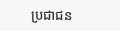ប្រជាជន